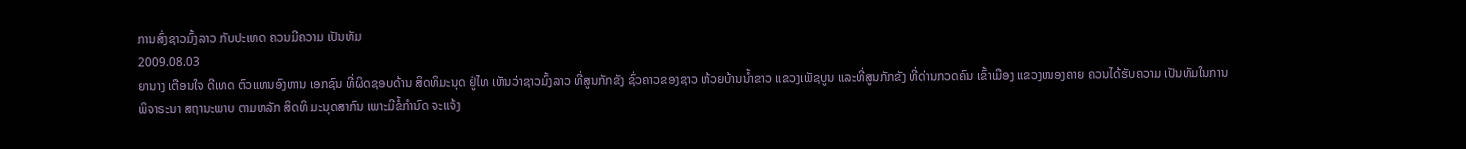ການສົ່ງຊາວມົ້ງລາວ ກັບປະເທດ ຄວນມີຄວາມ ເປັນທັມ
2009.08.03
ຍານາງ ເຕືອນໃຈ ດີເທດ ຕົວແທນອົງຫານ ເອກຊົນ ທີ່ຜິດຊອບດ້ານ ສິດທິມະນຸດ ຢູ່ໄທ ເຫັນວ່າຊາວມົ້ງລາວ ທີ່ສູນກັກຂັງ ຊົ່ວຄາວຂອງຊາວ ຫ້ວຍບ້ານນໍ້າຂາວ ແຂວງເພັຊບູນ ແລະທີ່ສູນກັກຂັງ ທີ່ດ່ານກວດຄົນ ເຂົ້າເມືອງ ແຂວງໜອງຄາຍ ຄວນໄດ້ຮັບຄວາມ ເປັນທັມໃນການ ພິຈາຣະນາ ສຖານະພາບ ຕາມຫລັກ ສິດທິ ມະນຸດສາກົນ ເພາະມີຂໍ້ກໍານົດ ຈະແຈ້ງ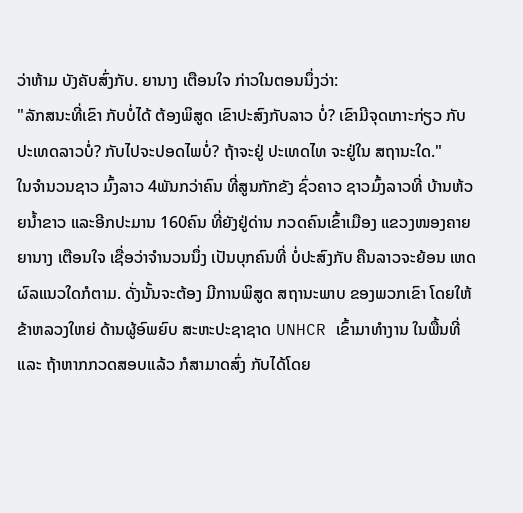ວ່າຫ້າມ ບັງຄັບສົ່ງກັບ. ຍານາງ ເຕືອນໃຈ ກ່າວໃນຕອນນຶ່ງວ່າ:
"ລັກສນະທີ່ເຂົາ ກັບບໍ່ໄດ້ ຕ້ອງພິສູດ ເຂົາປະສົງກັບລາວ ບໍ່? ເຂົາມີຈຸດເກາະກ່ຽວ ກັບປະເທດລາວບໍ່? ກັບໄປຈະປອດໄພບໍ່? ຖ້າຈະຢູ່ ປະເທດໄທ ຈະຢູ່ໃນ ສຖານະໃດ."
ໃນຈໍານວນຊາວ ມົ້ງລາວ 4ພັນກວ່າຄົນ ທີ່ສູນກັກຂັງ ຊົ່ວຄາວ ຊາວມົ້ງລາວທີ່ ບ້ານຫ້ວຍນໍ້າຂາວ ແລະອີກປະມານ 160ຄົນ ທີ່ຍັງຢູ່ດ່ານ ກວດຄົນເຂົ້າເມືອງ ແຂວງໜອງຄາຍ ຍານາງ ເຕືອນໃຈ ເຊື່ອວ່າຈໍານວນນຶ່ງ ເປັນບຸກຄົນທີ່ ບໍ່ປະສົງກັບ ຄືນລາວຈະຍ້ອນ ເຫດຜົລແນວໃດກໍຕາມ. ດັ່ງນັ້ນຈະຕ້ອງ ມີການພິສູດ ສຖານະພາບ ຂອງພວກເຂົາ ໂດຍໃຫ້ຂ້າຫລວງໃຫຍ່ ດ້ານຜູ້ອົພຍົບ ສະຫະປະຊາຊາດ UNHCR ເຂົ້າມາທໍາງານ ໃນພື້ນທີ່ແລະ ຖ້າຫາກກວດສອບແລ້ວ ກໍສາມາດສົ່ງ ກັບໄດ້ໂດຍ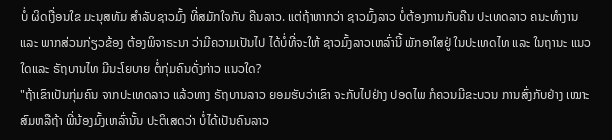ບໍ່ ຜິດເງື່ອນໃຂ ມະນຸສທັມ ສໍາລັບຊາວມົ້ງ ທີ່ສມັກໃຈກັບ ຄືນລາວ. ແຕ່ຖ້າຫາກວ່າ ຊາວມົ້ງລາວ ບໍ່ຕ້ອງການກັບຄືນ ປະເທດລາວ ຄນະທໍາງານ ແລະ ພາກສ່ວນກ່ຽວຂ້ອງ ຕ້ອງພິຈາຣະນາ ວ່າມີຄວາມເປັນໄປ ໄດ້ບໍ່ທີ່ຈະໃຫ້ ຊາວມົ້ງລາວເຫລົ່ານີ້ ພັກອາໃສຢູ່ ໃນປະເທດໄທ ແລະ ໃນຖານະ ແນວໃດແລະ ຣັຖບານໄທ ມີນະໂຍບາຍ ຕໍ່ກຸ່ມຄົນດັ່ງກ່າວ ແນວໃດ?
"ຖ້າເຂົາເປັນກຸ່ມຄົນ ຈາກປະເທດລາວ ແລ້ວທາງ ຣັຖບານລາວ ຍອມຮັບວ່າເຂົາ ຈະກັບໄປຢ່າງ ປອດໄພ ກໍຄວນມີຂະບວນ ການສົ່ງກັບຢ່າງ ເໝາະສົມຫລືຖ້າ ພີ່ນ້ອງມົ້ງເຫລົ່ານັ້ນ ປະຕິເສດວ່າ ບໍ່ໄດ້ເປັນຄົນລາວ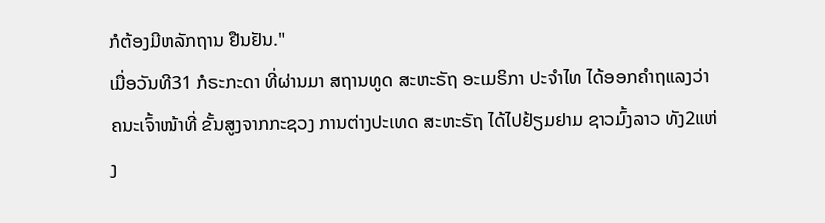ກໍຕ້ອງມີຫລັກຖານ ຢືນຢັນ."
ເມື່ອວັນທີ31 ກໍຣະກະດາ ທີ່ຜ່ານມາ ສຖານທູດ ສະຫະຣັຖ ອະເມຣິກາ ປະຈໍາໄທ ໄດ້ອອກຄໍາຖແລງວ່າ ຄນະເຈົ້າໜ້າທີ່ ຂັ້ນສູງຈາກກະຊວງ ການຕ່າງປະເທດ ສະຫະຣັຖ ໄດ້ໄປຢ້ຽມຢາມ ຊາວມົ້ງລາວ ທັງ2ແຫ່ງ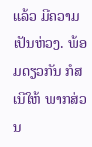ແລ້ວ ມີຄວາມເປັນຫ່ວງ. ພ້ອມດຽວກັນ ກໍສເນີໃຫ້ ພາກສ່ວນ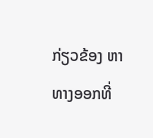ກ່ຽວຂ້ອງ ຫາທາງອອກທີ່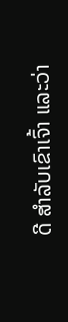ດີ ສໍາລັບເຂົາເຈົ້າ ແລະວ່າ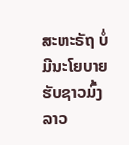ສະຫະຣັຖ ບໍ່ມີນະໂຍບາຍ ຮັບຊາວມົ້ງລາວ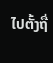ໄປຕັ້ງຖື່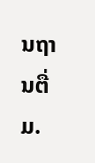ນຖານຕື່ມ.